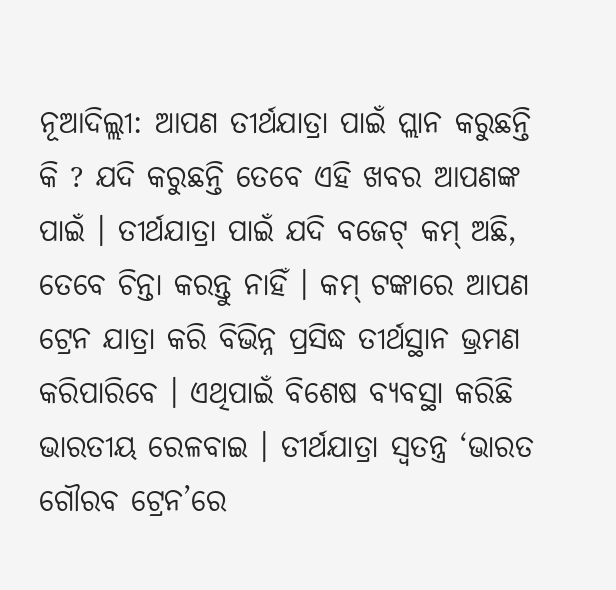ନୂଆଦିଲ୍ଲୀ: ଆପଣ ତୀର୍ଥଯାତ୍ରା ପାଇଁ ପ୍ଲାନ କରୁଛନ୍ତି କି ? ଯଦି କରୁଛନ୍ତି ତେବେ ଏହି ଖବର ଆପଣଙ୍କ ପାଇଁ । ତୀର୍ଥଯାତ୍ରା ପାଇଁ ଯଦି ବଜେଟ୍ କମ୍ ଅଛି, ତେବେ ଚିନ୍ତା କରନ୍ତୁ ନାହିଁ । କମ୍ ଟଙ୍କାରେ ଆପଣ ଟ୍ରେନ ଯାତ୍ରା କରି ବିଭିନ୍ନ ପ୍ରସିଦ୍ଧ ତୀର୍ଥସ୍ଥାନ ଭ୍ରମଣ କରିପାରିବେ । ଏଥିପାଇଁ ବିଶେଷ ବ୍ୟବସ୍ଥା କରିଛି ଭାରତୀୟ ରେଳବାଇ । ତୀର୍ଥଯାତ୍ରା ସ୍ବତନ୍ତ୍ର ‘ଭାରତ ଗୌରବ ଟ୍ରେନ’ରେ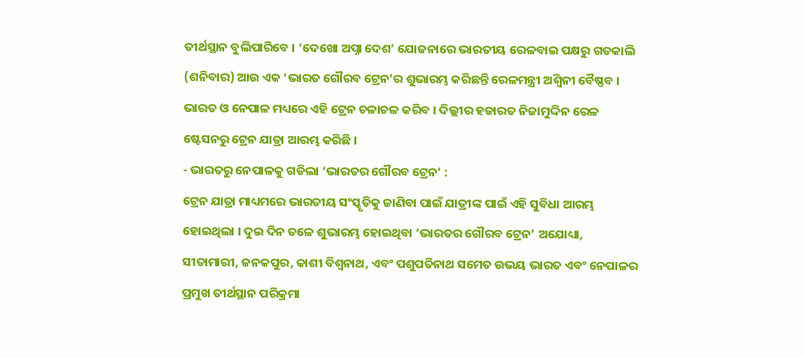ତୀର୍ଥସ୍ଥାନ ବୁଲିପାରିବେ । ‘ଦେଖୋ ଅପ୍ନା ଦେଶ’ ଯୋଜନାରେ ଭାରତୀୟ ରେଳବାଇ ପକ୍ଷରୁ ଗତକାଲି (ଶନିବାର) ଆଉ ଏକ ‘ଭାରତ ଗୌରବ ଟ୍ରେନ’ର ଶୁଭାରମ୍ଭ କରିଛନ୍ତି ରେଳମନ୍ତ୍ରୀ ଅଶ୍ବିନୀ ବୈଷ୍ଣବ । ଭାରତ ଓ ନେପାଳ ମଧ୍ୟରେ ଏହି ଟ୍ରେନ ଚଳାଚଳ କରିବ । ଦିଲ୍ଲୀର ହଜାରତ ନିଜାମୁଦ୍ଦିନ ରେଳ ଷ୍ଟେସନରୁ ଟ୍ରେନ ଯାତ୍ରା ଆରମ୍ଭ କରିଛି ।
- ଭାରତରୁ ନେପାଳକୁ ଗଡିଲା ‘ଭାରତର ଗୌରବ ଟ୍ରେନ’ :
ଟ୍ରେନ ଯାତ୍ରା ମାଧ୍ୟମରେ ଭାରତୀୟ ସଂସ୍କୃତିକୁ ଜାଣିବା ପାଇଁ ଯାତ୍ରୀଙ୍କ ପାଇଁ ଏହି ସୁବିଧା ଆରମ୍ଭ ହୋଇଥିଲା । ଦୁଇ ଦିନ ତଳେ ଶୁଭାରମ୍ଭ ହୋଇଥିବା ‘ଭାରତର ଗୌରବ ଟ୍ରେନ’ ଅଯୋଧ୍ୟା, ସୀତାମାରୀ, ଜନକପୁର, କାଶୀ ବିଶ୍ୱନାଥ, ଏବଂ ପଶୁପତିନାଥ ସମେତ ଉଭୟ ଭାରତ ଏବଂ ନେପାଳର ପ୍ରମୁଖ ତୀର୍ଥସ୍ଥାନ ପରିକ୍ରମା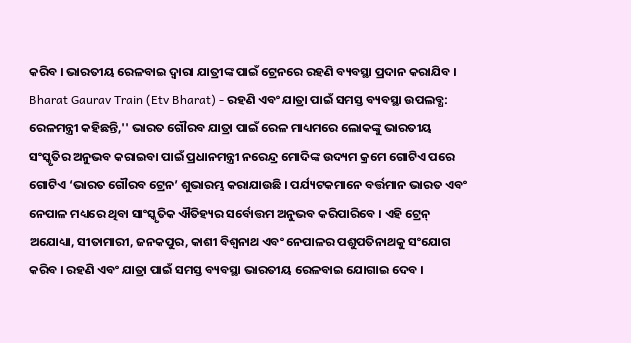କରିବ । ଭାରତୀୟ ରେଳବାଇ ଦ୍ୱାରା ଯାତ୍ରୀଙ୍କ ପାଇଁ ଟ୍ରେନରେ ରହଣି ବ୍ୟବସ୍ଥା ପ୍ରଦାନ କରାଯିବ ।
Bharat Gaurav Train (Etv Bharat) - ରହଣି ଏବଂ ଯାତ୍ରା ପାଇଁ ସମସ୍ତ ବ୍ୟବସ୍ଥା ଉପଲବ୍ଧ:
ରେଳମନ୍ତ୍ରୀ କହିଛନ୍ତି,'' ଭାରତ ଗୌରବ ଯାତ୍ରା ପାଇଁ ରେଳ ମାଧ୍ୟମରେ ଲୋକଙ୍କୁ ଭାରତୀୟ ସଂସ୍କୃତିର ଅନୁଭବ କରାଇବା ପାଇଁ ପ୍ରଧାନମନ୍ତ୍ରୀ ନରେନ୍ଦ୍ର ମୋଦିଙ୍କ ଉଦ୍ୟମ କ୍ରମେ ଗୋଟିଏ ପରେ ଗୋଟିଏ ‘ଭାରତ ଗୌରବ ଟ୍ରେନ’ ଶୁଭାରମ୍ଭ କରାଯାଉଛି । ପର୍ଯ୍ୟଟକମାନେ ବର୍ତ୍ତମାନ ଭାରତ ଏବଂ ନେପାଳ ମଧ୍ୟରେ ଥିବା ସାଂସ୍କୃତିକ ଐତିହ୍ୟର ସର୍ବୋତ୍ତମ ଅନୁଭବ କରିପାରିବେ । ଏହି ଟ୍ରେନ୍ ଅଯୋଧ୍ୟା, ସୀତାମାରୀ, ଜନକପୁର, କାଶୀ ବିଶ୍ୱନାଥ ଏବଂ ନେପାଳର ପଶୁପତିନାଥକୁ ସଂଯୋଗ କରିବ । ରହଣି ଏବଂ ଯାତ୍ରା ପାଇଁ ସମସ୍ତ ବ୍ୟବସ୍ଥା ଭାରତୀୟ ରେଳବାଇ ଯୋଗାଇ ଦେବ ।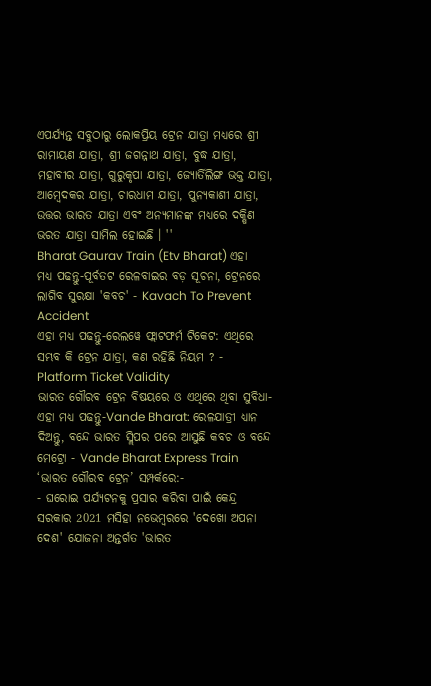ଏପର୍ଯ୍ୟନ୍ତ ସବୁଠାରୁ ଲୋକପ୍ରିୟ ଟ୍ରେନ ଯାତ୍ରା ମଧ୍ୟରେ ଶ୍ରୀ ରାମାୟଣ ଯାତ୍ରା, ଶ୍ରୀ ଜଗନ୍ନାଥ ଯାତ୍ରା, ବୁଦ୍ଧ ଯାତ୍ରା, ମହାବୀର ଯାତ୍ରା, ଗୁରୁକୃପା ଯାତ୍ରା, ଜ୍ୟୋର୍ତିଲିଙ୍ଗ ଭକ୍ତ ଯାତ୍ରା, ଆମ୍ବେଦକର ଯାତ୍ରା, ଚାରଧାମ ଯାତ୍ରା, ପୁନ୍ୟକାଶୀ ଯାତ୍ରା, ଉତ୍ତର ଭାରତ ଯାତ୍ରା ଏବଂ ଅନ୍ୟମାନଙ୍କ ମଧ୍ୟରେ ଦକ୍ଷିଣ ଭରତ ଯାତ୍ରା ସାମିଲ ହୋଇଛି । ''
Bharat Gaurav Train (Etv Bharat) ଏହା ମଧ୍ୟ ପଢନ୍ତୁ-ପୂର୍ବତଟ ରେଳବାଇର ବଡ଼ ସୂଚନା, ଟ୍ରେନରେ ଲାଗିବ ସୁରକ୍ଷା 'କବଚ' - Kavach To Prevent Accident
ଏହା ମଧ୍ୟ ପଢନ୍ତୁ-ରେଲୱେ ଫ୍ଲାଟଫର୍ମ ଟିକେଟ: ଏଥିରେ ସମ୍ଭବ କି ଟ୍ରେନ ଯାତ୍ରା, କଣ ରହିଛି ନିୟମ ? - Platform Ticket Validity
ଭାରତ ଗୌରବ ଟ୍ରେନ ବିଷୟରେ ଓ ଏଥିରେ ଥିବା ସୁବିଧା-
ଏହା ମଧ୍ୟ ପଢନ୍ତୁ-Vande Bharat: ରେଳଯାତ୍ରୀ ଧ୍ୟାନ ଦିଅନ୍ତୁ, ବନ୍ଦେ ଭାରତ ସ୍ଲିପର ପରେ ଆସୁଛି କବଚ ଓ ବନ୍ଦେ ମେଟ୍ରୋ - Vande Bharat Express Train
‘ଭାରତ ଗୌରବ ଟ୍ରେନ’ ସମ୍ପର୍କରେ:-
- ଘରୋଇ ପର୍ଯ୍ୟଟନକୁ ପ୍ରସାର କରିବା ପାଇଁ କେନ୍ଦ୍ର ସରକାର 2021 ମସିହା ନଭେମ୍ବରରେ 'ଦେଖୋ ଅପନା ଦେଶ' ଯୋଜନା ଅନ୍ତର୍ଗତ 'ଭାରତ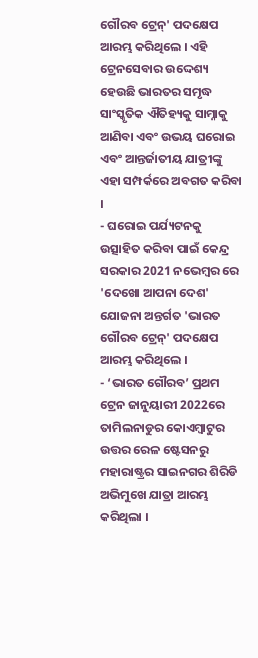ଗୌରବ ଟ୍ରେନ୍' ପଦକ୍ଷେପ ଆରମ୍ଭ କରିଥିଲେ । ଏହି ଟ୍ରେନସେବାର ଉଦ୍ଦେଶ୍ୟ ହେଉଛି ଭାରତର ସମୃଦ୍ଧ ସାଂସ୍କୃତିକ ଐତିହ୍ୟକୁ ସାମ୍ନାକୁ ଆଣିବା ଏବଂ ଉଭୟ ଘରୋଇ ଏବଂ ଆନ୍ତର୍ଜାତୀୟ ଯାତ୍ରୀଙ୍କୁ ଏହା ସମ୍ପର୍କରେ ଅବଗତ କରିବା ।
- ଘରୋଇ ପର୍ଯ୍ୟଟନକୁ ଉତ୍ସାହିତ କରିବା ପାଇଁ କେନ୍ଦ୍ର ସରକାର 2021 ନଭେମ୍ବର ରେ 'ଦେଖୋ ଆପନା ଦେଶ' ଯୋଜନା ଅନ୍ତର୍ଗତ 'ଭାରତ ଗୌରବ ଟ୍ରେନ୍' ପଦକ୍ଷେପ ଆରମ୍ଭ କରିଥିଲେ ।
- ‘ଭାରତ ଗୌରବ’ ପ୍ରଥମ ଟ୍ରେନ ଜାନୁୟାରୀ 2022ରେ ତାମିଲନାଡୁର କୋଏମ୍ବାଟୁର ଉତ୍ତର ରେଳ ଷ୍ଟେସନରୁ ମହାରାଷ୍ଟ୍ରର ସାଇନଗର ଶିରିଡି ଅଭିମୁଖେ ଯାତ୍ରା ଆରମ୍ଭ କରିଥିଲା ।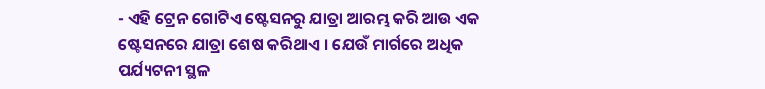- ଏହି ଟ୍ରେନ ଗୋଟିଏ ଷ୍ଟେସନରୁ ଯାତ୍ରା ଆରମ୍ଭ କରି ଆଉ ଏକ ଷ୍ଟେସନରେ ଯାତ୍ରା ଶେଷ କରିଥାଏ । ଯେଉଁ ମାର୍ଗରେ ଅଧିକ ପର୍ଯ୍ୟଟନୀ ସ୍ଥଳ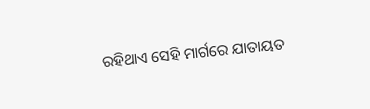ରହିଥାଏ ସେହି ମାର୍ଗରେ ଯାତାୟତ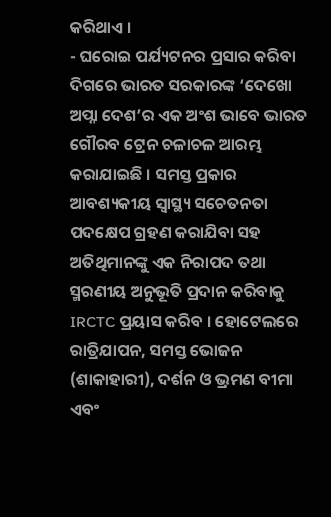କରିଥାଏ ।
- ଘରୋଇ ପର୍ଯ୍ୟଟନର ପ୍ରସାର କରିବା ଦିଗରେ ଭାରତ ସରକାରଙ୍କ ‘ଦେଖୋ ଅପ୍ନା ଦେଶ’ର ଏକ ଅଂଶ ଭାବେ ଭାରତ ଗୌରବ ଟ୍ରେନ ଚଳାଚଳ ଆରମ୍ଭ କରାଯାଇଛି । ସମସ୍ତ ପ୍ରକାର ଆବଶ୍ୟକୀୟ ସ୍ୱାସ୍ଥ୍ୟ ସଚେତନତା ପଦକ୍ଷେପ ଗ୍ରହଣ କରାଯିବା ସହ ଅତିଥିମାନଙ୍କୁ ଏକ ନିରାପଦ ତଥା ସ୍ମରଣୀୟ ଅନୁଭୂତି ପ୍ରଦାନ କରିବାକୁ IRCTC ପ୍ରୟାସ କରିବ । ହୋଟେଲରେ ରାତ୍ରିଯାପନ, ସମସ୍ତ ଭୋଜନ (ଶାକାହାରୀ), ଦର୍ଶନ ଓ ଭ୍ରମଣ ବୀମା ଏବଂ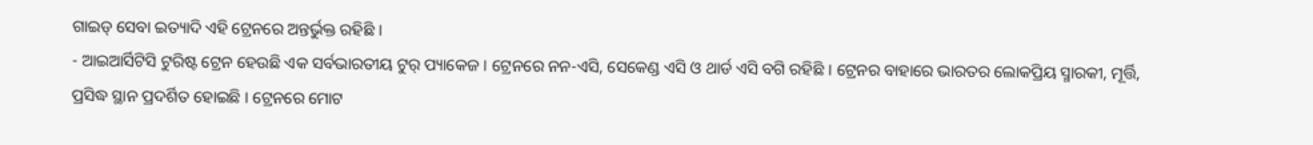ଗାଇଡ୍ ସେବା ଇତ୍ୟାଦି ଏହି ଟ୍ରେନରେ ଅନ୍ତର୍ଭୁକ୍ତ ରହିଛି ।
- ଆଇଆର୍ସିଟିସି ଟୁରିଷ୍ଟ ଟ୍ରେନ ହେଉଛି ଏକ ସର୍ବଭାରତୀୟ ଟୁର୍ ପ୍ୟାକେଜ । ଟ୍ରେନରେ ନନ-ଏସି, ସେକେଣ୍ଡ ଏସି ଓ ଥାର୍ଡ ଏସି ବଗି ରହିଛି । ଟ୍ରେନର ବାହାରେ ଭାରତର ଲୋକପ୍ରିୟ ସ୍ମାରକୀ, ମୂର୍ତ୍ତି, ପ୍ରସିଦ୍ଧ ସ୍ଥାନ ପ୍ରଦର୍ଶିତ ହୋଇଛି । ଟ୍ରେନରେ ମୋଟ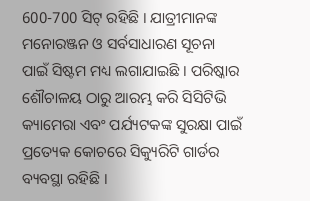600-700 ସିଟ୍ ରହିଛି । ଯାତ୍ରୀମାନଙ୍କ ମନୋରଞ୍ଜନ ଓ ସର୍ବସାଧାରଣ ସୂଚନା ପାଇଁ ସିଷ୍ଟମ ମଧ୍ୟ ଲଗାଯାଇଛି । ପରିଷ୍କାର ଶୌଚାଳୟ ଠାରୁ ଆରମ୍ଭ କରି ସିସିଟିଭି କ୍ୟାମେରା ଏବଂ ପର୍ଯ୍ୟଟକଙ୍କ ସୁରକ୍ଷା ପାଇଁ ପ୍ରତ୍ୟେକ କୋଚରେ ସିକ୍ୟୁରିଟି ଗାର୍ଡର ବ୍ୟବସ୍ଥା ରହିଛି ।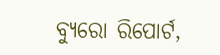ବ୍ୟୁରୋ ରିପୋର୍ଟ,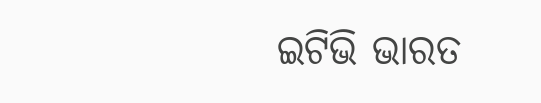ଇଟିଭି ଭାରତ